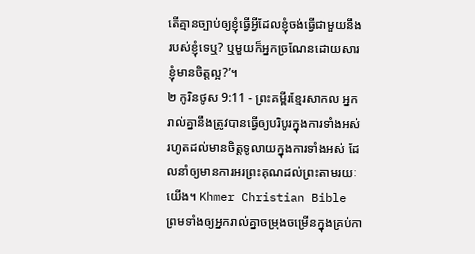តើគ្មានច្បាប់ឲ្យខ្ញុំធ្វើអ្វីដែលខ្ញុំចង់ធ្វើជាមួយនឹងរបស់ខ្ញុំទេឬ? ឬមួយក៏អ្នកច្រណែនដោយសារខ្ញុំមានចិត្តល្អ?’។
២ កូរិនថូស 9:11 - ព្រះគម្ពីរខ្មែរសាកល អ្នករាល់គ្នានឹងត្រូវបានធ្វើឲ្យបរិបូរក្នុងការទាំងអស់ រហូតដល់មានចិត្តទូលាយក្នុងការទាំងអស់ ដែលនាំឲ្យមានការអរព្រះគុណដល់ព្រះតាមរយៈយើង។ Khmer Christian Bible ព្រមទាំងឲ្យអ្នករាល់គ្នាចម្រុងចម្រើនក្នុងគ្រប់កា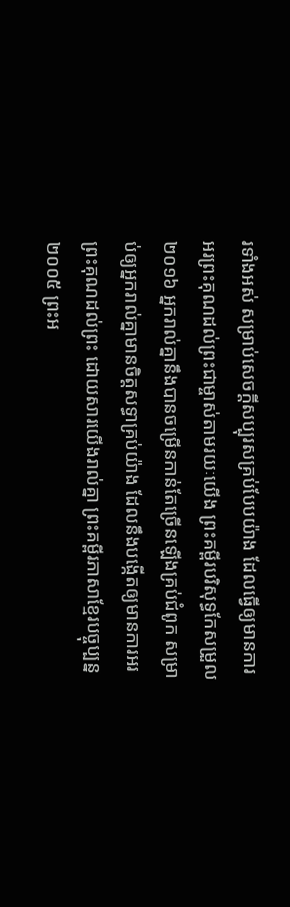រទាំងអស់ សម្រាប់សេចក្ដីសប្បុរសគ្រប់បែបយ៉ាង ដែលធ្វើឲ្យមានការអរព្រះគុណដល់ព្រះជាម្ចាស់តាមរយៈយើង ព្រះគម្ពីរបរិសុទ្ធកែសម្រួល ២០១៦ អ្នករាល់គ្នានឹងបានចម្រើនកាន់តែច្រើនឡើងគ្រប់ជំពូក សម្រាប់ឲ្យអ្នករាល់គ្នាមានចិត្តសទ្ធាគ្រប់យ៉ាង ដែលនឹងបង្កើតឲ្យមានការអរព្រះគុណដល់ព្រះ ដោយសារយើងរាល់គ្នា ព្រះគម្ពីរភាសាខ្មែរបច្ចុប្បន្ន ២០០៥ ព្រះអ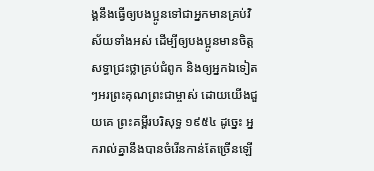ង្គនឹងធ្វើឲ្យបងប្អូនទៅជាអ្នកមានគ្រប់វិស័យទាំងអស់ ដើម្បីឲ្យបងប្អូនមានចិត្តសទ្ធាជ្រះថ្លាគ្រប់ជំពូក និងឲ្យអ្នកឯទៀតៗអរព្រះគុណព្រះជាម្ចាស់ ដោយយើងជួយគេ ព្រះគម្ពីរបរិសុទ្ធ ១៩៥៤ ដូច្នេះ អ្នករាល់គ្នានឹងបានចំរើនកាន់តែច្រើនឡើ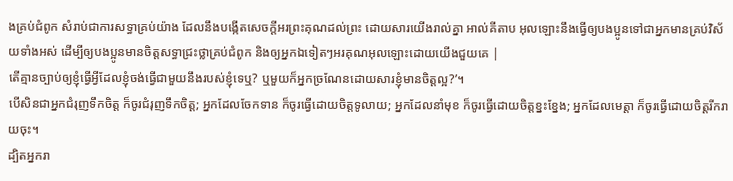ងគ្រប់ជំពូក សំរាប់ជាការសទ្ធាគ្រប់យ៉ាង ដែលនឹងបង្កើតសេចក្ដីអរព្រះគុណដល់ព្រះ ដោយសារយើងរាល់គ្នា អាល់គីតាប អុលឡោះនឹងធ្វើឲ្យបងប្អូនទៅជាអ្នកមានគ្រប់វិស័យទាំងអស់ ដើម្បីឲ្យបងប្អូនមានចិត្ដសទ្ធាជ្រះថ្លាគ្រប់ជំពូក និងឲ្យអ្នកឯទៀតៗអរគុណអុលឡោះដោយយើងជួយគេ |
តើគ្មានច្បាប់ឲ្យខ្ញុំធ្វើអ្វីដែលខ្ញុំចង់ធ្វើជាមួយនឹងរបស់ខ្ញុំទេឬ? ឬមួយក៏អ្នកច្រណែនដោយសារខ្ញុំមានចិត្តល្អ?’។
បើសិនជាអ្នកជំរុញទឹកចិត្ត ក៏ចូរជំរុញទឹកចិត្ត; អ្នកដែលចែកទាន ក៏ចូរធ្វើដោយចិត្តទូលាយ; អ្នកដែលនាំមុខ ក៏ចូរធ្វើដោយចិត្តខ្នះខ្នែង; អ្នកដែលមេត្តា ក៏ចូរធ្វើដោយចិត្តរីករាយចុះ។
ដ្បិតអ្នករា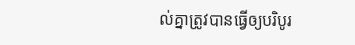ល់គ្នាត្រូវបានធ្វើឲ្យបរិបូរ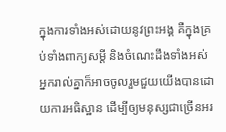ក្នុងការទាំងអស់ដោយនូវព្រះអង្គ គឺក្នុងគ្រប់ទាំងពាក្យសម្ដី និងចំណេះដឹងទាំងអស់
អ្នករាល់គ្នាក៏អាចចូលរួមជួយយើងបានដោយការអធិស្ឋាន ដើម្បីឲ្យមនុស្សជាច្រើនអរ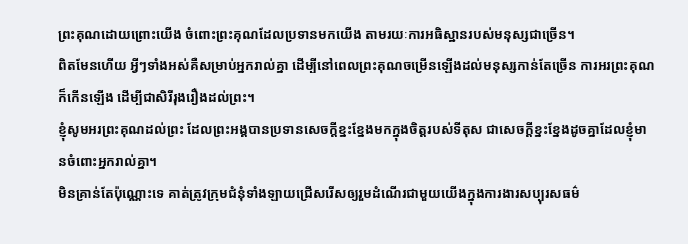ព្រះគុណដោយព្រោះយើង ចំពោះព្រះគុណដែលប្រទានមកយើង តាមរយៈការអធិស្ឋានរបស់មនុស្សជាច្រើន។
ពិតមែនហើយ អ្វីៗទាំងអស់គឺសម្រាប់អ្នករាល់គ្នា ដើម្បីនៅពេលព្រះគុណចម្រើនឡើងដល់មនុស្សកាន់តែច្រើន ការអរព្រះគុណក៏កើនឡើង ដើម្បីជាសិរីរុងរឿងដល់ព្រះ។
ខ្ញុំសូមអរព្រះគុណដល់ព្រះ ដែលព្រះអង្គបានប្រទានសេចក្ដីខ្នះខ្នែងមកក្នុងចិត្តរបស់ទីតុស ជាសេចក្ដីខ្នះខ្នែងដូចគ្នាដែលខ្ញុំមានចំពោះអ្នករាល់គ្នា។
មិនគ្រាន់តែប៉ុណ្ណោះទេ គាត់ត្រូវក្រុមជំនុំទាំងឡាយជ្រើសរើសឲ្យរួមដំណើរជាមួយយើងក្នុងការងារសប្បុរសធម៌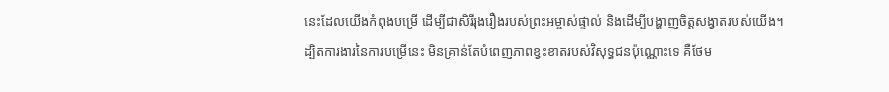នេះដែលយើងកំពុងបម្រើ ដើម្បីជាសិរីរុងរឿងរបស់ព្រះអម្ចាស់ផ្ទាល់ និងដើម្បីបង្ហាញចិត្តសង្វាតរបស់យើង។
ដ្បិតការងារនៃការបម្រើនេះ មិនគ្រាន់តែបំពេញភាពខ្វះខាតរបស់វិសុទ្ធជនប៉ុណ្ណោះទេ គឺថែម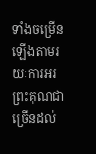ទាំងចម្រើនឡើងតាមរយៈការអរព្រះគុណជាច្រើនដល់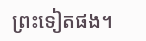ព្រះទៀតផង។